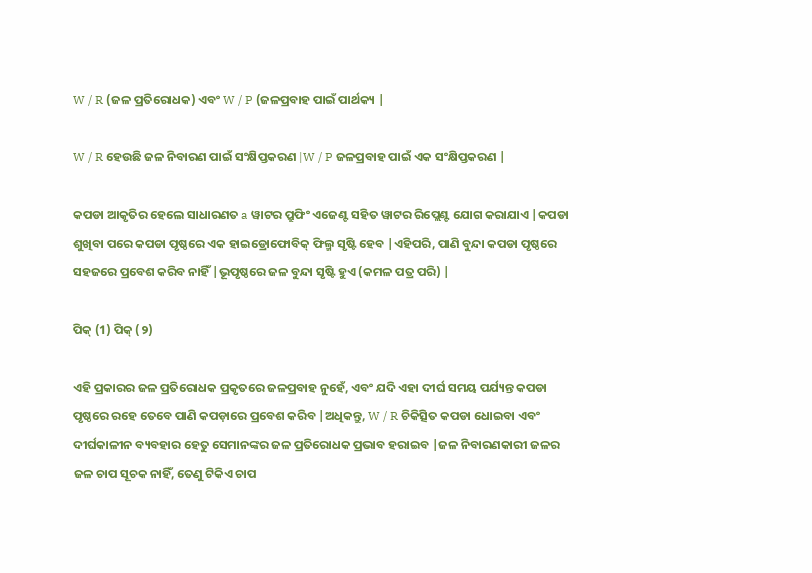W / R (ଜଳ ପ୍ରତିରୋଧକ) ଏବଂ W / P (ଜଳପ୍ରବାହ ପାଇଁ ପାର୍ଥକ୍ୟ |

W / R ହେଉଛି ଜଳ ନିବାରଣ ପାଇଁ ସଂକ୍ଷିପ୍ତକରଣ |W / P ଜଳପ୍ରବାହ ପାଇଁ ଏକ ସଂକ୍ଷିପ୍ତକରଣ |

କପଡା ଆକୃତିର ହେଲେ ସାଧାରଣତ a ୱାଟର ପ୍ରୁଫିଂ ଏଜେଣ୍ଟ ସହିତ ୱାଟର ରିପ୍ଲେଣ୍ଟ ଯୋଗ କରାଯାଏ |କପଡା ଶୁଖିବା ପରେ କପଡା ପୃଷ୍ଠରେ ଏକ ହାଇଡ୍ରୋଫୋବିକ୍ ଫିଲ୍ମ ସୃଷ୍ଟି ହେବ |ଏହିପରି, ପାଣି ବୁନ୍ଦା କପଡା ପୃଷ୍ଠରେ ସହଜରେ ପ୍ରବେଶ କରିବ ନାହିଁ |ଭୂପୃଷ୍ଠରେ ଜଳ ବୁନ୍ଦା ସୃଷ୍ଟି ହୁଏ (କମଳ ପତ୍ର ପରି) |

ପିକ୍ (1) ପିକ୍ (୨)

ଏହି ପ୍ରକାରର ଜଳ ପ୍ରତିରୋଧକ ପ୍ରକୃତରେ ଜଳପ୍ରବାହ ନୁହେଁ, ଏବଂ ଯଦି ଏହା ଦୀର୍ଘ ସମୟ ପର୍ଯ୍ୟନ୍ତ କପଡା ପୃଷ୍ଠରେ ରହେ ତେବେ ପାଣି କପଡ଼ାରେ ପ୍ରବେଶ କରିବ |ଅଧିକନ୍ତୁ, W / R ଚିକିତ୍ସିତ କପଡା ଧୋଇବା ଏବଂ ଦୀର୍ଘକାଳୀନ ବ୍ୟବହାର ହେତୁ ସେମାନଙ୍କର ଜଳ ପ୍ରତିରୋଧକ ପ୍ରଭାବ ହରାଇବ |ଜଳ ନିବାରଣକାରୀ ଜଳର ଜଳ ଚାପ ସୂଚକ ନାହିଁ, ତେଣୁ ଟିକିଏ ଚାପ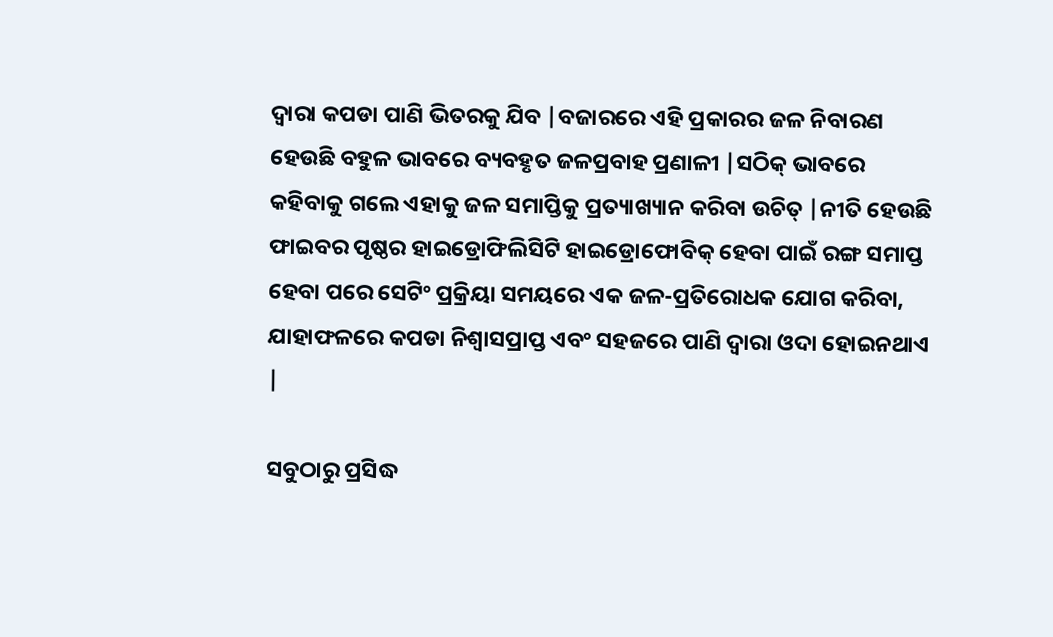ଦ୍ୱାରା କପଡା ପାଣି ଭିତରକୁ ଯିବ |ବଜାରରେ ଏହି ପ୍ରକାରର ଜଳ ନିବାରଣ ହେଉଛି ବହୁଳ ଭାବରେ ବ୍ୟବହୃତ ଜଳପ୍ରବାହ ପ୍ରଣାଳୀ |ସଠିକ୍ ଭାବରେ କହିବାକୁ ଗଲେ ଏହାକୁ ଜଳ ସମାପ୍ତିକୁ ପ୍ରତ୍ୟାଖ୍ୟାନ କରିବା ଉଚିତ୍ |ନୀତି ହେଉଛି ଫାଇବର ପୃଷ୍ଠର ହାଇଡ୍ରୋଫିଲିସିଟି ହାଇଡ୍ରୋଫୋବିକ୍ ହେବା ପାଇଁ ରଙ୍ଗ ସମାପ୍ତ ହେବା ପରେ ସେଟିଂ ପ୍ରକ୍ରିୟା ସମୟରେ ଏକ ଜଳ-ପ୍ରତିରୋଧକ ଯୋଗ କରିବା, ଯାହାଫଳରେ କପଡା ନିଶ୍ୱାସପ୍ରାପ୍ତ ଏବଂ ସହଜରେ ପାଣି ଦ୍ୱାରା ଓଦା ହୋଇନଥାଏ |

ସବୁଠାରୁ ପ୍ରସିଦ୍ଧ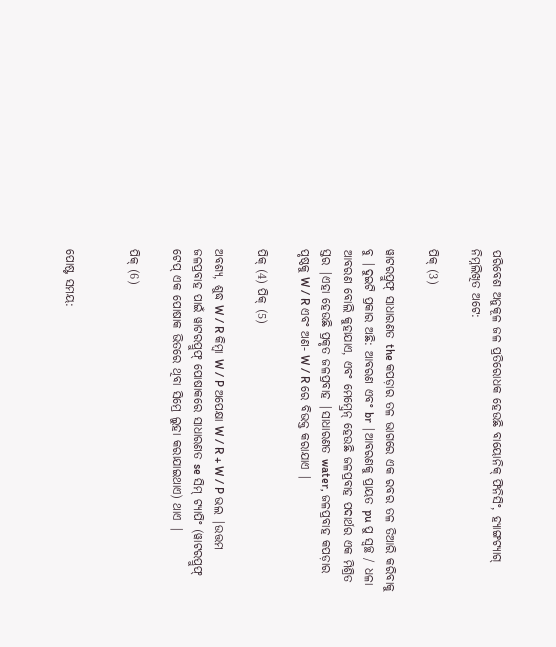ପରିବେଶ ଅନୁକୂଳ ଜଳ ପ୍ରତିରୋଧକ ହେଉଛି ବାୟୋନିକ୍ ଫିନିସିଂ, ହ୍ୟାଙ୍ଗଟ୍ୟାଗ୍ ନିମ୍ନଲିଖିତ ଅଟେ:

ପିକ୍ (3)

ୱାଟରପ୍ରୁଫ୍ ସାଧାରଣତ the କପଡ଼ାର ତଳ ଭାଗରେ ଏକ ରବର ତଳ ତିଆରି କରିବାକୁ ବୁ |ଦୁଇଟି ପ୍ରକାର ଅଛି: ଆବରଣ ଏବଂ br |ଆବରଣକୁ ପ୍ରାୟତ pu ପୁ ସ୍ୱଚ୍ଛ / ଧଳା ଆବରଣ ବୋଲି କୁହାଯାଏ, ଏବଂ ମେମ୍ବ୍ରେନ୍ ହେଉଛି ଜଳପ୍ରବାହ ପଦାର୍ଥର ଏକ ମିଶ୍ରିତ ସ୍ତର |ଏହା ହେଉଛି ପ୍ରକୃତ ଜଳପ୍ରବାହ |ସାଧାରଣତ water, ଜଳପ୍ରବାହ କପଡ଼ାର ପୃଷ୍ଠକୁ W / R ଏବଂ ଅଣ- W / R ରେ ବିଭକ୍ତ କରାଯାଏ |

ପିକ୍ (4) ପିକ୍ (5)

ଅବଶ୍ୟ, ଶୁଦ୍ଧ W / R କିମ୍ବା W / P ଅପେକ୍ଷା W / R + W / P ଭଲ |ଉତ୍ତମ ଜଳପ୍ରବାହ ପାଇଁ ୱାଟରପ୍ରୁଫ୍ ପୋଷାକରେ ସାଧାରଣତ se ସିମ୍ ଟ୍ୟାପିଂ (ୱାଟରପ୍ରୁଫ୍ ଟେପ୍ ଏକ ପୋଷାକ ଭିତରେ ଥିବା ସିମ୍ରେ ଲୁହା କରାଯାଇଥାଏ) ଥାଏ |

ପିକ୍ (6)


ପୋଷ୍ଟ ସମୟ: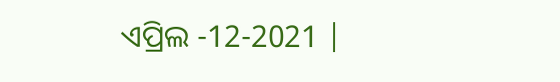ଏପ୍ରିଲ -12-2021 |